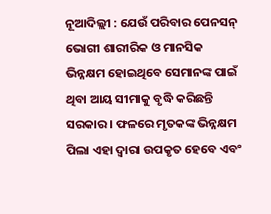ନୂଆଦିଲ୍ଲୀ : ଯେଉଁ ପରିବାର ପେନସନ୍ ଭୋଗୀ ଶାରୀରିକ ଓ ମାନସିକ ଭିନ୍ନକ୍ଷମ ହୋଇଥିବେ ସେମାନଙ୍କ ପାଇଁ ଥିବା ଆୟ ସୀମାକୁ ବୃଦ୍ଧି କରିଛନ୍ତି ସରକାର । ଫଳରେ ମୃତକଙ୍କ ଭିନ୍ନକ୍ଷମ ପିଲା ଏହା ଦ୍ବାରା ଉପକୃତ ହେବେ ଏବଂ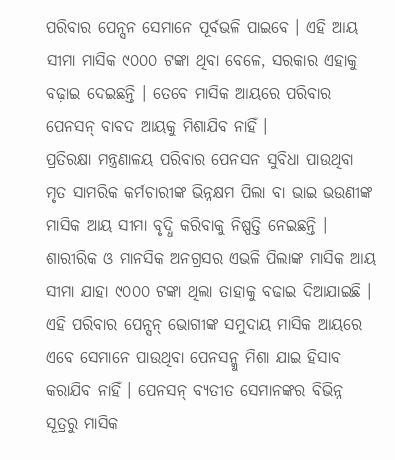ପରିବାର ପେନ୍ସନ ସେମାନେ ପୂର୍ବଭଳି ପାଇବେ । ଏହି ଆୟ ସୀମା ମାସିକ ୯୦୦୦ ଟଙ୍କା ଥିବା ବେଳେ, ସରକାର ଏହାକୁ ବଢ଼ାଇ ଦେଇଛନ୍ତି । ତେବେ ମାସିକ ଆୟରେ ପରିବାର ପେନସନ୍ ବାବଦ ଆୟକୁ ମିଶାଯିବ ନାହିଁ ।
ପ୍ରତିରକ୍ଷା ମନ୍ତ୍ରଣାଳୟ ପରିବାର ପେନସନ ସୁବିଧା ପାଉଥିବା ମୃତ ସାମରିକ କର୍ମଚାରୀଙ୍କ ଭିନ୍ନକ୍ଷମ ପିଲା ବା ଭାଇ ଭଉଣୀଙ୍କ ମାସିକ ଆୟ ସୀମା ବୃଦ୍ଧି କରିବାକୁ ନିଷ୍ପତ୍ତି ନେଇଛନ୍ତି । ଶାରୀରିକ ଓ ମାନସିକ ଅନଗ୍ରସର ଏଭଳି ପିଲାଙ୍କ ମାସିକ ଆୟ ସୀମା ଯାହା ୯୦୦୦ ଟଙ୍କା ଥିଲା ତାହାକୁ ବଢାଇ ଦିଆଯାଇଛି । ଏହି ପରିବାର ପେନ୍ସନ୍ ଭୋଗୀଙ୍କ ସମୁଦାୟ ମାସିକ ଆୟରେ ଏବେ ସେମାନେ ପାଉଥିବା ପେନସନ୍କୁ ମିଶା ଯାଇ ହିସାବ କରାଯିବ ନାହିଁ । ପେନସନ୍ ବ୍ୟତୀତ ସେମାନଙ୍କର ବିଭିନ୍ନ ସୂତ୍ରରୁ ମାସିକ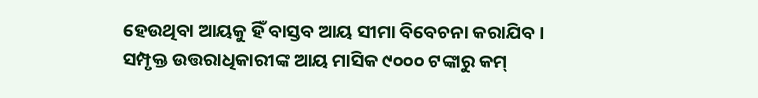ହେଉଥିବା ଆୟକୁ ହିଁ ବାସ୍ତବ ଆୟ ସୀମା ବିବେଚନା କରାଯିବ ।
ସମ୍ପୃକ୍ତ ଉତ୍ତରାଧିକାରୀଙ୍କ ଆୟ ମାସିକ ୯୦୦୦ ଟଙ୍କାରୁ କମ୍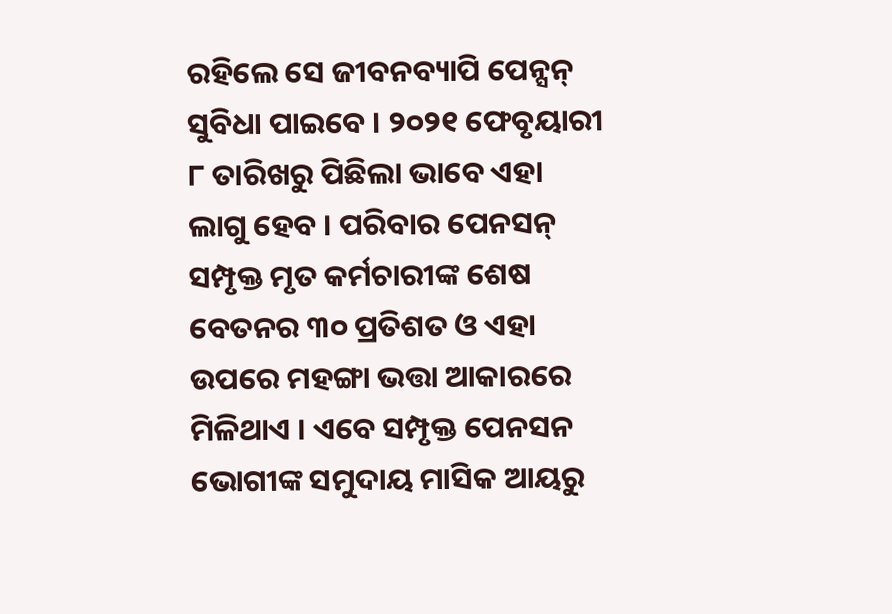ରହିଲେ ସେ ଜୀବନବ୍ୟାପି ପେନ୍ସନ୍ ସୁବିଧା ପାଇବେ । ୨୦୨୧ ଫେବୃୟାରୀ ୮ ତାରିଖରୁ ପିଛିଲା ଭାବେ ଏହା ଲାଗୁ ହେବ । ପରିବାର ପେନସନ୍ ସମ୍ପୃକ୍ତ ମୃତ କର୍ମଚାରୀଙ୍କ ଶେଷ ବେତନର ୩୦ ପ୍ରତିଶତ ଓ ଏହା ଉପରେ ମହଙ୍ଗା ଭତ୍ତା ଆକାରରେ ମିଳିଥାଏ । ଏବେ ସମ୍ପୃକ୍ତ ପେନସନ ଭୋଗୀଙ୍କ ସମୁଦାୟ ମାସିକ ଆୟରୁ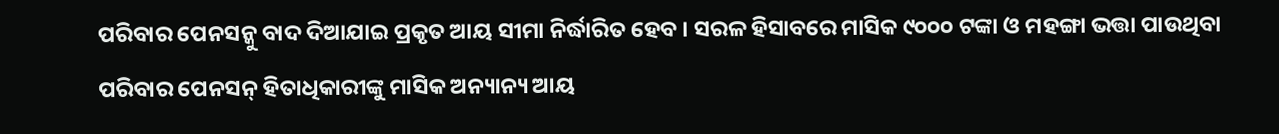ପରିବାର ପେନସନ୍କୁ ବାଦ ଦିଆଯାଇ ପ୍ରକୃତ ଆୟ ସୀମା ନିର୍ଦ୍ଧାରିତ ହେବ । ସରଳ ହିସାବରେ ମାସିକ ୯୦୦୦ ଟଙ୍କା ଓ ମହଙ୍ଗା ଭତ୍ତା ପାଉଥିବା ପରିବାର ପେନସନ୍ ହିତାଧିକାରୀଙ୍କୁ ମାସିକ ଅନ୍ୟାନ୍ୟ ଆୟ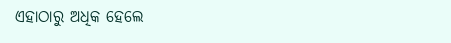ଏହାଠାରୁ ଅଧିକ ହେଲେ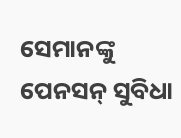ସେମାନଙ୍କୁ ପେନସନ୍ ସୁବିଧା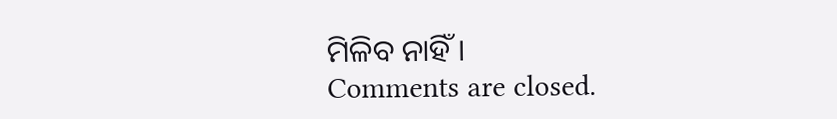ମିଳିବ ନାହିଁ ।
Comments are closed.